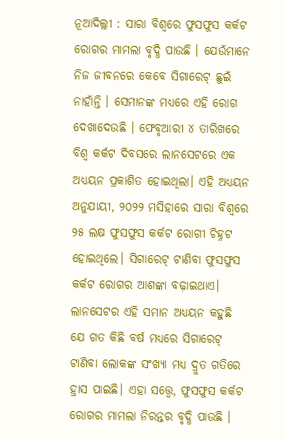ନୂଆଦିଲ୍ଲୀ : ସାରା ବିଶ୍ୱରେ ଫୁସଫୁସ କର୍କଟ ରୋଗର ମାମଲା ବୃଦ୍ଧି ପାଉଛି । ଯେଉଁମାନେ ନିଜ ଜୀବନରେ କେବେ ସିଗାରେଟ୍ ଛୁଇଁ ନାହାଁନ୍ତି । ସେମାନଙ୍କ ମଧ୍ୟରେ ଏହି ରୋଗ ଦେଖାଦେଉଛି । ଫେବୃଆରୀ ୪ ତାରିଖରେ ବିଶ୍ୱ କର୍କଟ ଦିବସରେ ଲାନସେଟରେ ଏକ ଅଧ୍ୟୟନ ପ୍ରକାଶିତ ହୋଇଥିଲା। ଏହି ଅଧ୍ୟୟନ ଅନୁଯାୟୀ, ୨୦୨୨ ମସିହାରେ ସାରା ବିଶ୍ୱରେ ୨୫ ଲକ୍ଷ ଫୁସଫୁସ କର୍କଟ ରୋଗୀ ଚିହ୍ନଟ ହୋଇଥିଲେ। ସିଗାରେଟ୍ ଟାଣିବା ଫୁସଫୁସ କର୍କଟ ରୋଗର ଆଶଙ୍କା ବଢ଼ାଇଥାଏ। ଲାନସେଟର ଏହି ସମାନ ଅଧ୍ୟୟନ କହୁଛି ଯେ ଗତ କିଛି ବର୍ଷ ମଧ୍ୟରେ ସିଗାରେଟ୍ ଟାଣିବା ଲୋକଙ୍କ ସଂଖ୍ୟା ମଧ୍ୟ ଦ୍ରୁତ ଗତିରେ ହ୍ରାସ ପାଇଛି। ଏହା ସତ୍ତ୍ୱେ, ଫୁସଫୁସ କର୍କଟ ରୋଗର ମାମଲା ନିରନ୍ତର ବୃଦ୍ଧି ପାଉଛି ।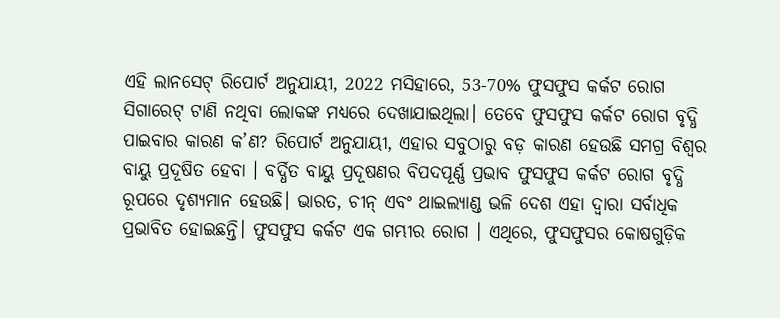ଏହି ଲାନସେଟ୍ ରିପୋର୍ଟ ଅନୁଯାୟୀ, 2022 ମସିହାରେ, 53-70% ଫୁସଫୁସ କର୍କଟ ରୋଗ ସିଗାରେଟ୍ ଟାଣି ନଥିବା ଲୋକଙ୍କ ମଧ୍ୟରେ ଦେଖାଯାଇଥିଲା। ତେବେ ଫୁସଫୁସ କର୍କଟ ରୋଗ ବୃଦ୍ଧି ପାଇବାର କାରଣ କ’ଣ? ରିପୋର୍ଟ ଅନୁଯାୟୀ, ଏହାର ସବୁଠାରୁ ବଡ଼ କାରଣ ହେଉଛି ସମଗ୍ର ବିଶ୍ୱର ବାୟୁ ପ୍ରଦୂଷିତ ହେବା । ବର୍ଦ୍ଧିତ ବାୟୁ ପ୍ରଦୂଷଣର ବିପଦପୂର୍ଣ୍ଣ ପ୍ରଭାବ ଫୁସଫୁସ କର୍କଟ ରୋଗ ବୃଦ୍ଧି ରୂପରେ ଦୃଶ୍ୟମାନ ହେଉଛି। ଭାରତ, ଚୀନ୍ ଏବଂ ଥାଇଲ୍ୟାଣ୍ଡ ଭଳି ଦେଶ ଏହା ଦ୍ୱାରା ସର୍ବାଧିକ ପ୍ରଭାବିତ ହୋଇଛନ୍ତି। ଫୁସଫୁସ କର୍କଟ ଏକ ଗମ୍ଭୀର ରୋଗ । ଏଥିରେ, ଫୁସଫୁସର କୋଷଗୁଡ଼ିକ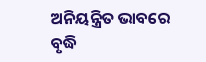ଅନିୟନ୍ତ୍ରିତ ଭାବରେ ବୃଦ୍ଧି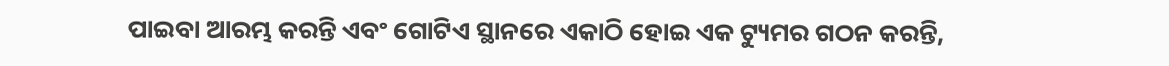ପାଇବା ଆରମ୍ଭ କରନ୍ତି ଏବଂ ଗୋଟିଏ ସ୍ଥାନରେ ଏକାଠି ହୋଇ ଏକ ଟ୍ୟୁମର ଗଠନ କରନ୍ତି,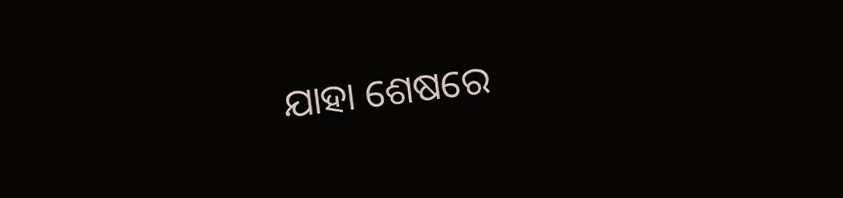ଯାହା ଶେଷରେ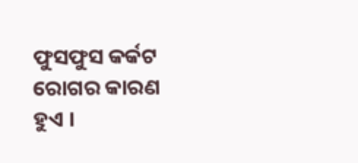ଫୁସଫୁସ କର୍କଟ ରୋଗର କାରଣ ହୁଏ ।